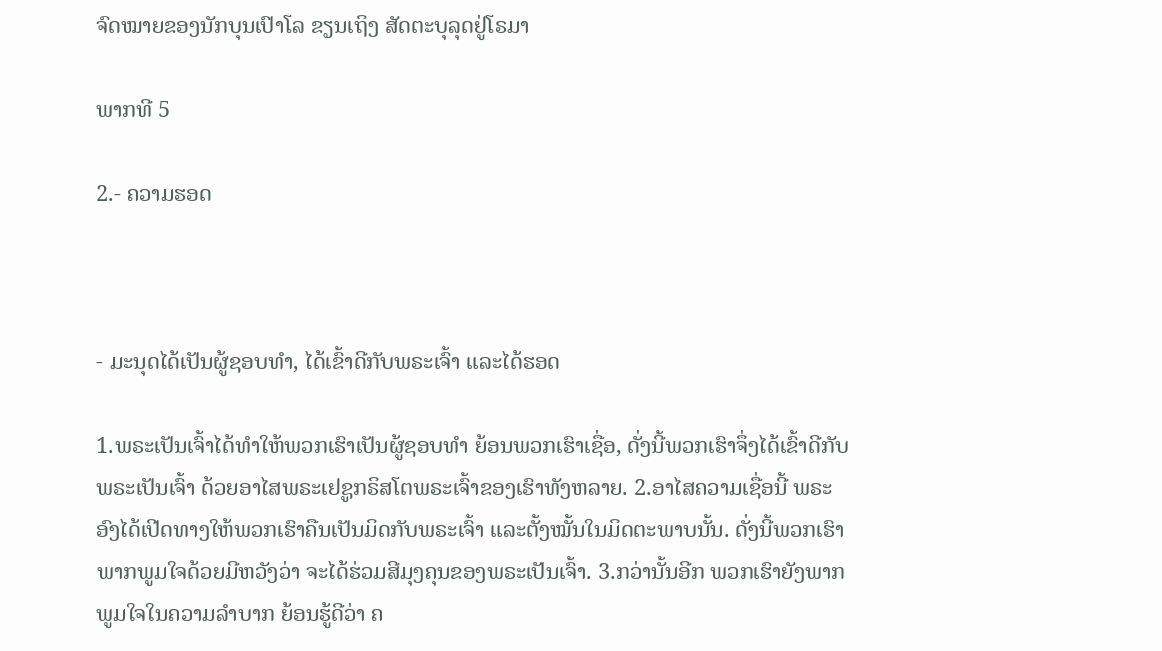ຈົດໝາຍຂອງນັກບຸນເປົາໂລ ຂຽນເຖິງ ສັດຕະບຸລຸດຢູ່ໂຣມາ

ພາກທີ 5

2.- ຄວາມຮອດ



- ມະນຸດໄດ້ເປັນຜູ້ຊອບທຳ, ໄດ້ເຂົ້າດີກັບພຣະເຈົ້າ ແລະໄດ້ຮອດ

1.ພຣະເປັນເຈົ້າໄດ້ທຳໃຫ້ພວກເຮົາເປັນຜູ້ຊອບທຳ ຍ້ອນພວກເຮົາເຊື່ອ, ດັ່ງນີ້ພວກເຮົາຈຶ່ງໄດ້ເຂົ້າດີກັບພຣະເປັນເຈົ້າ ດ້ວຍອາໄສພຣະເຢຊູກຣິສໂຕພຣະເຈົ້າຂອງເຮົາທັງຫລາຍ. 2.ອາໄສຄວາມເຊື່ອນີ້ ພຣະອົງໄດ້ເປີດທາງໃຫ້ພວກເຮົາຄືນເປັນມິດກັບພຣະເຈົ້າ ແລະຕັ້ງໝັ້ນໃນມິດຕະພາບນັ້ນ. ດັ່ງນີ້ພວກເຮົາພາກພູມໃຈດ້ວຍມີຫວັງວ່າ ຈະໄດ້ຮ່ວມສີມຸງຄຸນຂອງພຣະເປັນເຈົ້າ. 3.ກວ່ານັ້ນອີກ ພວກເຮົາຍັງພາກພູມໃຈໃນຄວາມລຳບາກ ຍ້ອນຮູ້ດີວ່າ ຄ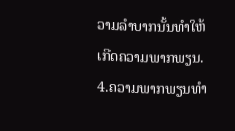ວາມລຳບາກນັ້ນທຳໃຫ້ເກີດຄວາມພາກພຽນ. 4.ຄວາມພາກພຽນທຳ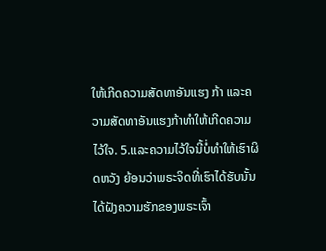ໃຫ້ເກີດຄວາມສັດທາອັນແຮງ ກ້າ ແລະຄວາມສັດທາອັນແຮງກ້າທຳໃຫ້ເກີດຄວາມໄວ້ໃຈ. 5.ແລະຄວາມໄວ້ໃຈນີ້ບໍ່ທຳໃຫ້ເຮົາຜິດຫວັງ ຍ້ອນວ່າພຣະຈິດທີ່ເຮົາໄດ້ຮັບນັ້ນ ໄດ້ຝັງຄວາມຮັກຂອງພຣະເຈົ້າ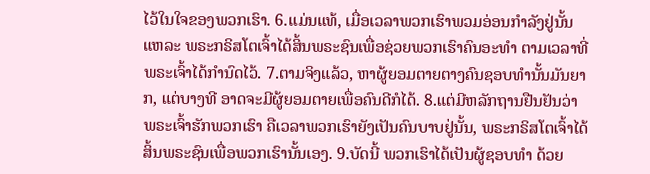ໄວ້ໃນໃຈຂອງພວກເຮົາ. 6.ແມ່ນແທ້, ເມື່ອເວລາພວກເຮົາພວມອ່ອນກຳລັງຢູ່ນັ້ນແຫລະ ພຣະກຣິສໂຕເຈົ້າໄດ້ສິ້ນພຣະຊົນເພື່ອຊ່ວຍພວກເຮົາຄົນອະທຳ ຕາມເວລາທີ່ພຣະເຈົ້າໄດ້ກຳນົດໄວ້. 7.ຕາມຈິງແລ້ວ, ຫາຜູ້ຍອມຕາຍຕາງຄົນຊອບທຳນັ້ນມັນຍາກ, ແຕ່ບາງທີ ອາດຈະມີຜູ້ຍອມຕາຍເພື່ອຄົນດີກໍໄດ້. 8.ແຕ່ມີຫລັກຖານຢືນຢັນວ່າ ພຣະເຈົ້າຮັກພວກເຮົາ ຄືເວລາພວກເຮົາຍັງເປັນຄົນບາບຢູ່ນັ້ນ, ພຣະກຣິສໂຕເຈົ້າໄດ້ສິ້ນພຣະຊົນເພື່ອພວກເຮົານັ້ນເອງ. 9.ບັດນີ້ ພວກເຮົາໄດ້ເປັນຜູ້ຊອບທຳ ດ້ວຍ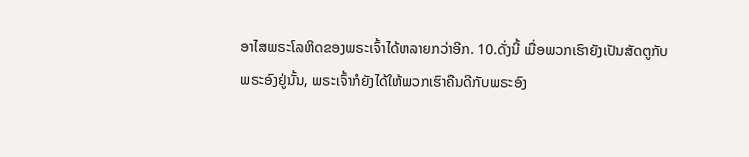ອາໄສພຣະໂລຫິດຂອງພຣະເຈົ້າໄດ້ຫລາຍກວ່າອີກ. 10.ດັ່ງນີ້ ເມື່ອພວກເຮົາຍັງເປັນສັດຕູກັບພຣະອົງຢູ່ນັ້ນ, ພຣະເຈົ້າກໍຍັງໄດ້ໃຫ້ພວກເຮົາຄືນດີກັບພຣະອົງ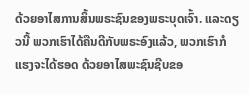ດ້ວຍອາໄສການສິ້ນພຣະຊົນຂອງພຣະບຸດເຈົ້າ. ແລະດຽວນີ້ ພວກເຮົາໄດ້ຄືນດີກັບພຣະອົງແລ້ວ, ພວກເຮົາກໍແຮງຈະໄດ້ຮອດ ດ້ວຍອາໄສພະຊົນຊີບຂອ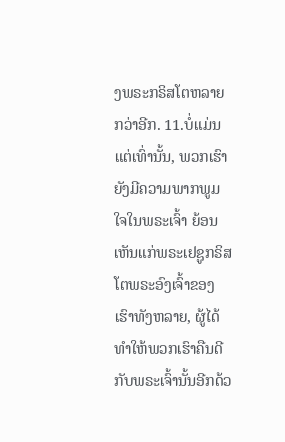ງພຣະກຣິສໂຕຫລາຍກວ່າອີກ. 11.ບໍ່ແມ່ນແຕ່ເທົ່ານັ້ນ, ພວກເຮົາຍັງມີຄວາມພາກພູມໃຈໃນພຣະເຈົ້າ ຍ້ອນເຫັນແກ່ພຣະເຢຊູກຣິສໂຕພຣະອົງເຈົ້າຂອງເຮົາທັງຫລາຍ, ຜູ້ໄດ້ທຳໃຫ້ພວກເຮົາຄືນດີກັບພຣະເຈົ້ານັ້ນອີກດ້ວ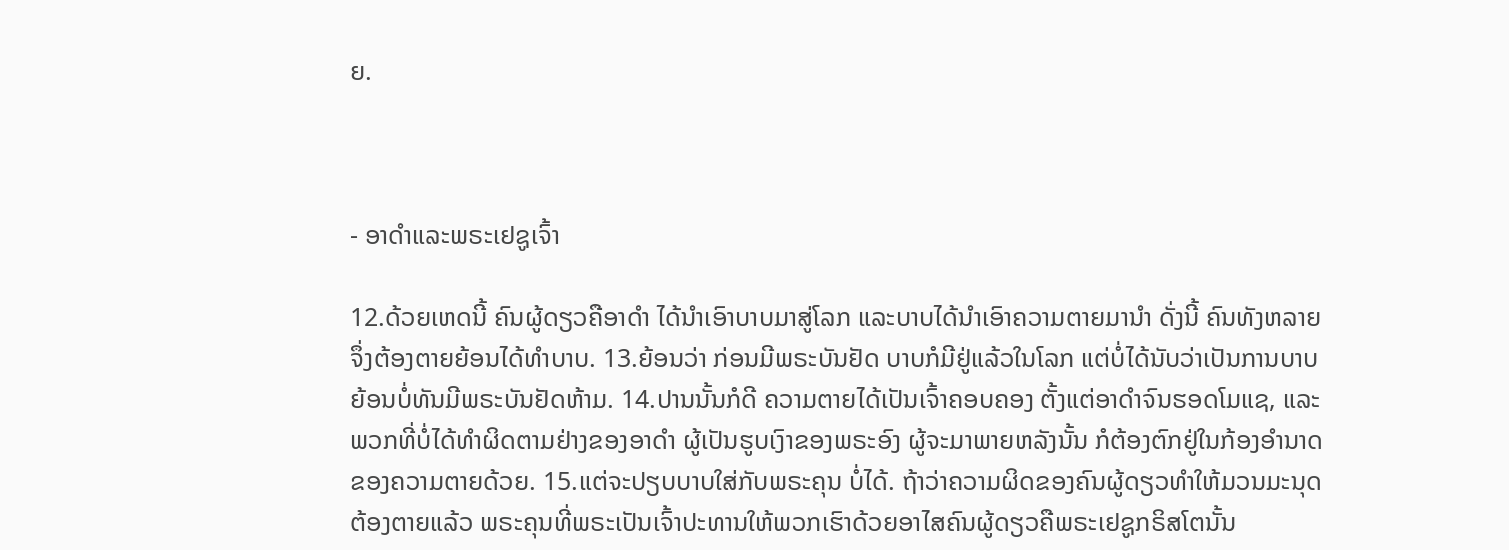ຍ.



- ອາດຳແລະພຣະເຢຊູເຈົ້າ

12.ດ້ວຍເຫດນີ້ ຄົນຜູ້ດຽວຄືອາດຳ ໄດ້ນຳເອົາບາບມາສູ່ໂລກ ແລະບາບໄດ້ນຳເອົາຄວາມຕາຍມານຳ ດັ່ງນີ້ ຄົນທັງຫລາຍຈຶ່ງຕ້ອງຕາຍຍ້ອນໄດ້ທຳບາບ. 13.ຍ້ອນວ່າ ກ່ອນມີພຣະບັນຢັດ ບາບກໍມີຢູ່ແລ້ວໃນໂລກ ແຕ່ບໍ່ໄດ້ນັບວ່າເປັນການບາບ ຍ້ອນບໍ່ທັນມີພຣະບັນຢັດຫ້າມ. 14.ປານນັ້ນກໍດີ ຄວາມຕາຍໄດ້ເປັນເຈົ້າຄອບຄອງ ຕັ້ງແຕ່ອາດຳຈົນຮອດໂມແຊ, ແລະພວກທີ່ບໍ່ໄດ້ທຳຜິດຕາມຢ່າງຂອງອາດຳ ຜູ້ເປັນຮູບເງົາຂອງພຣະອົງ ຜູ້ຈະມາພາຍຫລັງນັ້ນ ກໍຕ້ອງຕົກຢູ່ໃນກ້ອງອຳນາດຂອງຄວາມຕາຍດ້ວຍ. 15.ແຕ່ຈະປຽບບາບໃສ່ກັບພຣະຄຸນ ບໍ່ໄດ້. ຖ້າວ່າຄວາມຜິດຂອງຄົນຜູ້ດຽວທຳໃຫ້ມວນມະນຸດຕ້ອງຕາຍແລ້ວ ພຣະຄຸນທີ່ພຣະເປັນເຈົ້າປະທານໃຫ້ພວກເຮົາດ້ວຍອາໄສຄົນຜູ້ດຽວຄືພຣະເຢຊູກຣິສໂຕນັ້ນ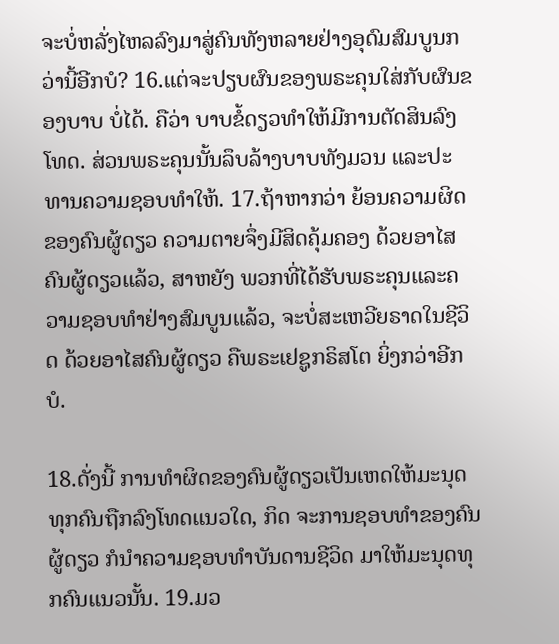ຈະບໍ່ຫລັ່ງໄຫລລົງມາສູ່ຄົນທັງຫລາຍຢ່າງອຸດົມສົມບູນກວ່ານີ້ອີກບໍ? 16.ແຕ່ຈະປຽບຜົນຂອງພຣະຄຸນໃສ່ກັບຜົນຂອງບາບ ບໍ່ໄດ້. ຄືວ່າ ບາບຂໍ້ດຽວທຳໃຫ້ມີການຕັດສິນລົງໂທດ. ສ່ວນພຣະຄຸນນັ້ນລຶບລ້າງບາບທັງມວນ ແລະປະທານຄວາມຊອບທຳໃຫ້. 17.ຖ້າຫາກວ່າ ຍ້ອນຄວາມຜິດຂອງຄົນຜູ້ດຽວ ຄວາມຕາຍຈຶ່ງມີສິດຄຸ້ມຄອງ ດ້ວຍອາໄສຄົນຜູ້ດຽວແລ້ວ, ສາຫຍັງ ພວກທີ່ໄດ້ຮັບພຣະຄຸນແລະຄວາມຊອບທຳຢ່າງສົມບູນແລ້ວ, ຈະບໍ່ສະເຫວີຍຣາດໃນຊີວິດ ດ້ວຍອາໄສຄົນຜູ້ດຽວ ຄືພຣະເຢຊູກຣິສໂຕ ຍິ່ງກວ່າອີກບໍ.

18.ດັ່ງນີ້ ການທຳຜິດຂອງຄົນຜູ້ດຽວເປັນເຫດໃຫ້ມະນຸດທຸກຄົນຖືກລົງໂທດແນວໃດ, ກິດ ຈະການຊອບທຳຂອງຄົນຜູ້ດຽວ ກໍນຳຄວາມຊອບທຳບັນດານຊີວິດ ມາໃຫ້ມະນຸດທຸກຄົນແນວນັ້ນ. 19.ມວ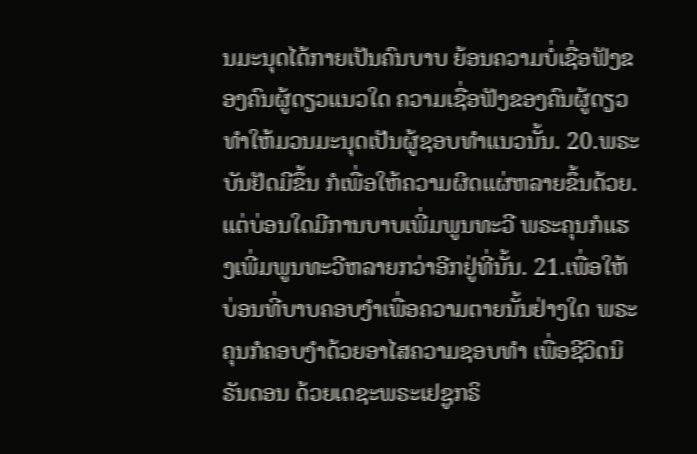ນມະນຸດໄດ້ກາຍເປັນຄົນບາບ ຍ້ອນຄວາມບໍ່ເຊື່ອຟັງຂອງຄົນຜູ້ດຽວແນວໃດ ຄວາມເຊື່ອຟັງຂອງຄົນຜູ້ດຽວທຳໃຫ້ມວນມະນຸດເປັນຜູ້ຊອບທຳແນວນັ້ນ. 20.ພຣະບັນຢັດມີຂຶ້ນ ກໍເພື່ອໃຫ້ຄວາມຜິດແຜ່ຫລາຍຂຶ້ນດ້ວຍ. ແຕ່ບ່ອນໃດມີການບາບເພີ່ມພູນທະວີ ພຣະຄຸນກໍແຮງເພີ່ມພູນທະວີຫລາຍກວ່າອີກຢູ່ທີ່ນັ້ນ. 21.ເພື່ອໃຫ້ບ່ອນທີ່ບາບຄອບງຳເພື່ອຄວາມຕາຍນັ້ນຢ່າງໃດ ພຣະຄຸນກໍຄອບງຳດ້ວຍອາໄສຄວາມຊອບທຳ ເພື່ອຊີວິດນິຣັນດອນ ດ້ວຍເດຊະພຣະເຢຊູກຣິ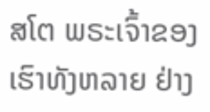ສໂຕ ພຣະເຈົ້າຂອງເຮົາທັງຫລາຍ ຢ່າງ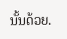ນັ້ນດ້ວຍ.